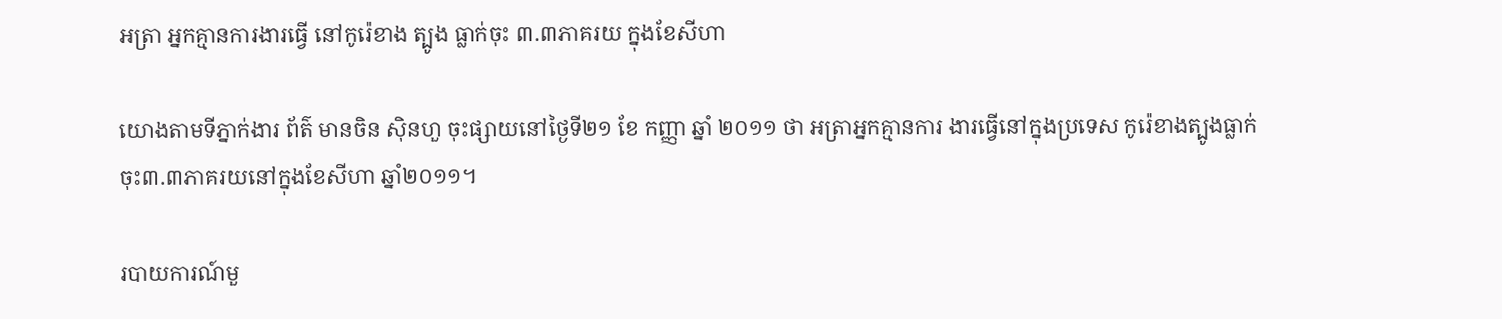អត្រា អ្នកគ្មានការងារធ្វើ នៅកូរ៉េខាង ត្បូង ធ្លាក់ចុះ ៣.៣ភាគរយ ក្នុងខែសីហា

យោងតាមទីភ្នាក់ងារ ព័ត៌ មានចិន ស៊ិនហួ ចុះផ្សាយនៅថ្ងៃទី២១ ខែ កញ្ញា ឆ្នាំ ២០១១ ថា អត្រាអ្នកគ្មានការ ងារធ្វើនៅក្នុងប្រទេស កូរ៉េខាងត្បូងធ្លាក់ចុះ៣.៣ភាគរយនៅក្នុងខែសីហា ឆ្នាំ២០១១។

របាយការណ៍មួ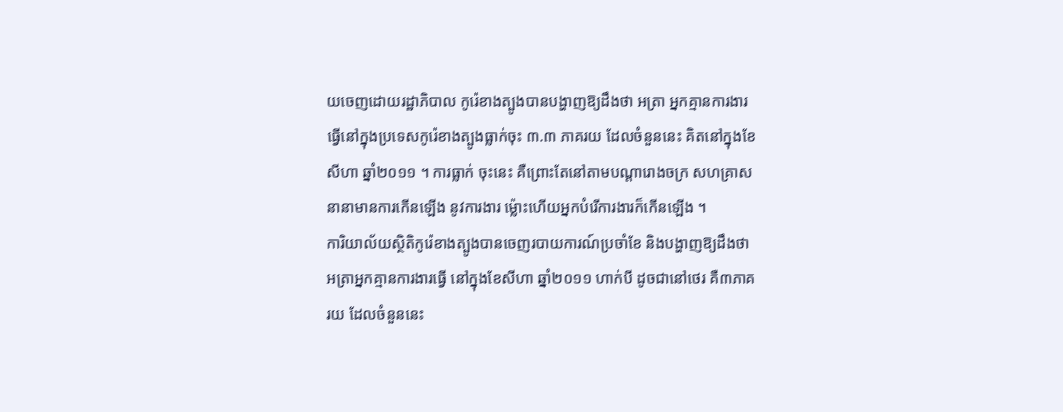យចេញដោយរដ្ឋាភិបាល កូរ៉េខាងត្បូងបានបង្ហាញឱ្យដឹងថា អត្រា អ្នកគ្មានការងារធ្វើនៅក្នុងប្រទេសកូរ៉េខាងត្បូងធ្លាក់ចុះ ៣.៣ ភាគរយ ដែលចំនួននេះ គិតនៅក្នុងខែសីហា ឆ្នាំ២០១១ ។ ការធ្លាក់ ចុះនេះ គឺព្រោះតែនៅតាមបណ្ដារោងចក្រ សហគ្រាសនានាមានការកើនឡើង នូវការងារ ម្ល៉ោះហើយអ្នកបំរើការងារក៏កើនឡើង ។
ការិយាល័យស្ថិតិកូរ៉េខាងត្បូងបានចេញរបាយការណ៍ប្រចាំខែ និងបង្ហាញឱ្យដឹងថា អត្រាអ្នកគ្មានការងារធ្វើ នៅក្នុងខែសីហា ឆ្នាំ២០១១ ហាក់បី ដូចជានៅថេរ គឺ៣ភាគ រយ ដែលចំនួននេះ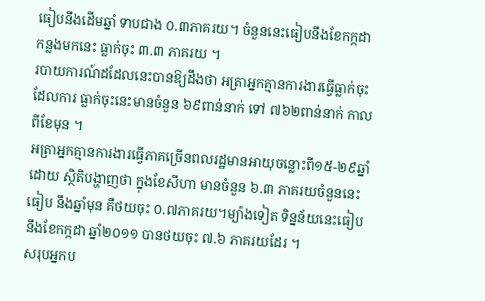ធៀបនឹងដើមឆ្នាំ ទាបជាង ០.៣ភាគរយ។ ចំនួននេះធៀបនឹងខែកក្កដា កន្លងមកនេះ ធ្លាក់ចុះ ៣.៣ ភាគរយ ។
របាយការណ៍ដដែលនេះបានឱ្យដឹងថា អត្រាអ្នកគ្មានការងារធ្វើធ្លាក់ចុះ ដែលការ ធ្លាក់ចុះនេះមានចំនួន ៦៩ពាន់នាក់ ទៅ ៧៦២ពាន់នាក់ កាលពីខែមុន ។
អត្រាអ្នកគ្មានការងារធ្វើភាគច្រើនពលរដ្ឋមានអាយុចន្លោះពី១៥-២៩ឆ្នាំ ដោយ ស្ថិតិបង្ហាញថា ក្នុងខែសីហា មានចំនួន ៦.៣ ភាគរយចំនួននេះធៀប នឹងឆ្នាំមុន គឺថយចុះ ០.៧ភាគរយ។ម្យ៉ាងទៀត ទិន្នន័យនេះធៀប នឹងខែកក្កដា ឆ្នាំ២០១១ បានថយចុះ ៧.៦ ភាគរយដែរ ។
សរុបអ្នកប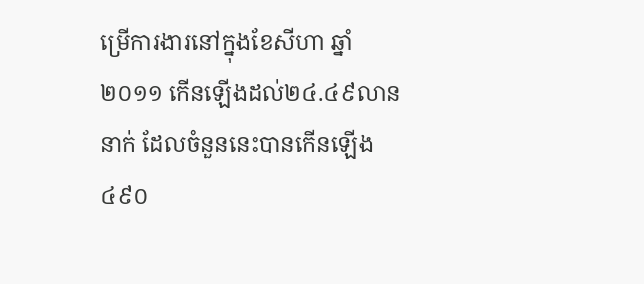ម្រើការងារនៅក្នុងខែសីហា ឆ្នាំ២០១១ កើនឡើងដល់២៤.៤៩លាននាក់ ដែលចំនួននេះបានកើនឡើង ៤៩០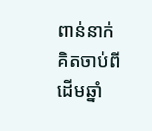ពាន់នាក់ គិតចាប់ពី ដើមឆ្នាំ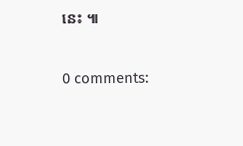នេះ ៕

0 comments: